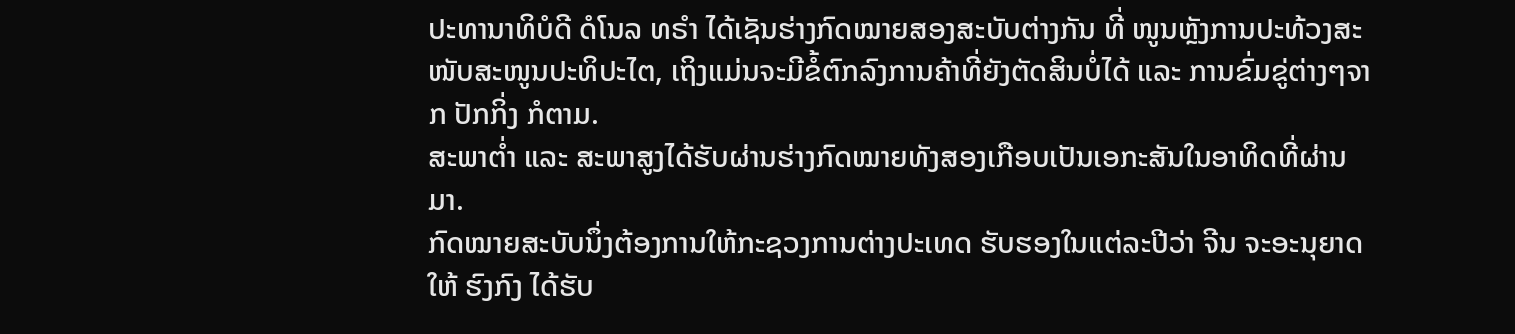ປະທານາທິບໍດີ ດໍໂນລ ທຣຳ ໄດ້ເຊັນຮ່າງກົດໝາຍສອງສະບັບຕ່າງກັນ ທີ່ ໜູນຫຼັງການປະທ້ວງສະໜັບສະໜູນປະທິປະໄຕ, ເຖິງແມ່ນຈະມີຂໍ້ຕົກລົງການຄ້າທີ່ຍັງຕັດສິນບໍ່ໄດ້ ແລະ ການຂົ່ມຂູ່ຕ່າງໆຈາກ ປັກກິ່ງ ກໍຕາມ.
ສະພາຕ່ຳ ແລະ ສະພາສູງໄດ້ຮັບຜ່ານຮ່າງກົດໝາຍທັງສອງເກືອບເປັນເອກະສັນໃນອາທິດທີ່ຜ່ານມາ.
ກົດໝາຍສະບັບນຶ່ງຕ້ອງການໃຫ້ກະຊວງການຕ່າງປະເທດ ຮັບຮອງໃນແຕ່ລະປີວ່າ ຈີນ ຈະອະນຸຍາດໃຫ້ ຮົງກົງ ໄດ້ຮັບ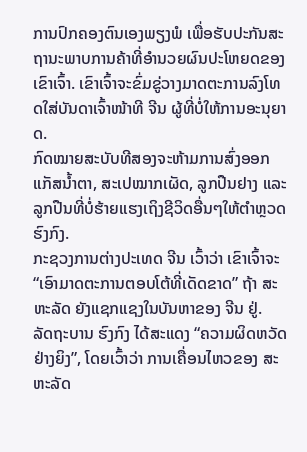ການປົກຄອງຕົນເອງພຽງພໍ ເພື່ອຮັບປະກັນສະຖານະພາບການຄ້າທີ່ອຳນວຍຜົນປະໂຫຍດຂອງເຂົາເຈົ້າ. ເຂົາເຈົ້າຈະຂົ່ມຂູ່ວາງມາດຕະການລົງໂທດໃສ່ບັນດາເຈົ້າໜ້າທີ ຈີນ ຜູ້ທີ່ບໍ່ໃຫ້ການອະນຸຍາດ.
ກົດໝາຍສະບັບທີສອງຈະຫ້າມການສົ່ງອອກແກັສນ້ຳຕາ, ສະເປໝາກເຜັດ, ລູກປືນຢາງ ແລະ ລູກປືນທີ່ບໍ່ຮ້າຍແຮງເຖິງຊີວິດອື່ນໆໃຫ້ຕຳຫຼວດ ຮົງກົງ.
ກະຊວງການຕ່າງປະເທດ ຈີນ ເວົ້າວ່າ ເຂົາເຈົ້າຈະ “ເອົາມາດຕະການຕອບໂຕ້ທີ່ເດັດຂາດ” ຖ້າ ສະຫະລັດ ຍັງແຊກແຊງໃນບັນຫາຂອງ ຈີນ ຢູ່.
ລັດຖະບານ ຮົງກົງ ໄດ້ສະແດງ “ຄວາມຜິດຫວັດຢ່າງຍິງ”, ໂດຍເວົ້າວ່າ ການເຄື່ອນໄຫວຂອງ ສະຫະລັດ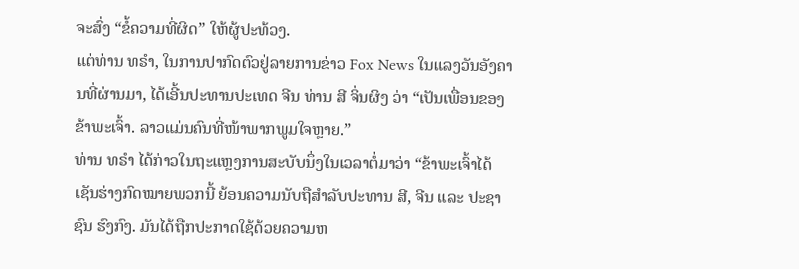ຈະສົ່ງ “ຂໍ້ຄວາມທີ່ຜິດ” ໃຫ້ຜູ້ປະທ້ວງ.
ແຕ່ທ່ານ ທຣຳ, ໃນການປາກົດຕົວຢູ່ລາຍການຂ່າວ Fox News ໃນແລງວັນອັງຄານທີ່ຜ່ານມາ, ໄດ້ເອີ້ນປະທານປະເທດ ຈີນ ທ່ານ ສີ ຈິ່ນຜິງ ວ່າ “ເປັນເພື່ອນຂອງຂ້າພະເຈົ້າ. ລາວແມ່ນຄົນທີ່ໜ້າພາກພູມໃຈຫຼາຍ.”
ທ່ານ ທຣຳ ໄດ້ກ່າວໃນຖະແຫຼງການສະບັບນຶ່ງໃນເວລາຕໍ່ມາວ່າ “ຂ້າພະເຈົ້າໄດ້ເຊັນຮ່າງກົດໝາຍພວກນີ້ ຍ້ອນຄວາມນັບຖືສຳລັບປະທານ ສີ, ຈີນ ແລະ ປະຊາຊົນ ຮົງກົງ. ມັນໄດ້ຖືກປະກາດໃຊ້ດ້ວຍຄວາມຫ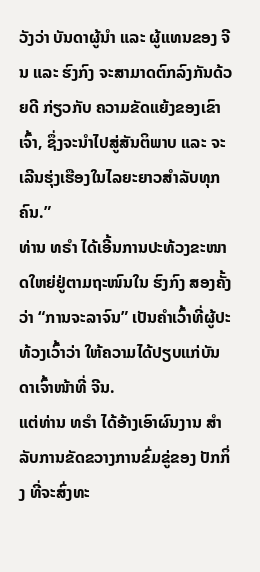ວັງວ່າ ບັນດາຜູ້ນຳ ແລະ ຜູ້ແທນຂອງ ຈີນ ແລະ ຮົງກົງ ຈະສາມາດຕົກລົງກັນດ້ວຍດີ ກ່ຽວກັບ ຄວາມຂັດແຍ້ງຂອງເຂົາເຈົ້າ, ຊຶ່ງຈະນຳໄປສູ່ສັນຕິພາບ ແລະ ຈະເລີນຮຸ່ງເຮືອງໃນໄລຍະຍາວສຳລັບທຸກຄົນ.”
ທ່ານ ທຣຳ ໄດ້ເອີ້ນການປະທ້ວງຂະໜາດໃຫຍ່ຢູ່ຕາມຖະໜົນໃນ ຮົງກົງ ສອງຄັ້ງວ່າ “ການຈະລາຈົນ” ເປັນຄຳເວົ້າທີ່ຜູ້ປະທ້ວງເວົ້າວ່າ ໃຫ້ຄວາມໄດ້ປຽບແກ່ບັນດາເຈົ້າໜ້າທີ່ ຈີນ.
ແຕ່ທ່ານ ທຣຳ ໄດ້ອ້າງເອົາຜົນງານ ສຳລັບການຂັດຂວາງການຂົ່ມຂູ່ຂອງ ປັກກິ່ງ ທີ່ຈະສົ່ງທະ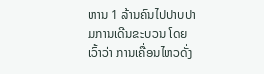ຫານ 1 ລ້ານຄົນໄປປາບປາມການເດີນຂະບວນ ໂດຍເວົ້າວ່າ ການເຄື່ອນໄຫວດັ່ງ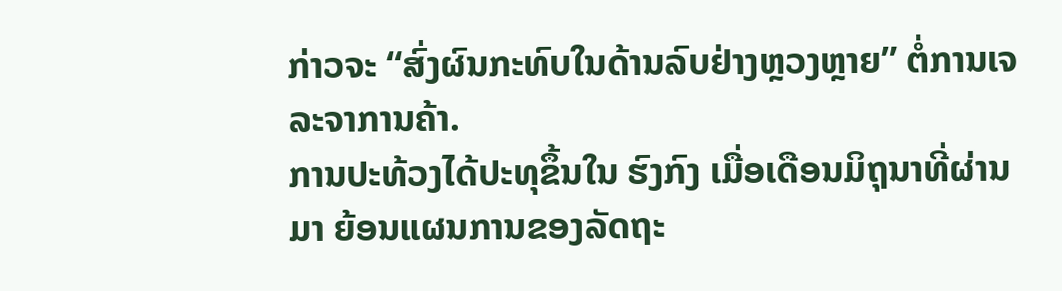ກ່າວຈະ “ສົ່ງຜົນກະທົບໃນດ້ານລົບຢ່າງຫຼວງຫຼາຍ” ຕໍ່ການເຈລະຈາການຄ້າ.
ການປະທ້ວງໄດ້ປະທຸຂຶ້ນໃນ ຮົງກົງ ເມື່ອເດືອນມິຖຸນາທີ່ຜ່ານມາ ຍ້ອນແຜນການຂອງລັດຖະ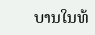ບານໃນທ້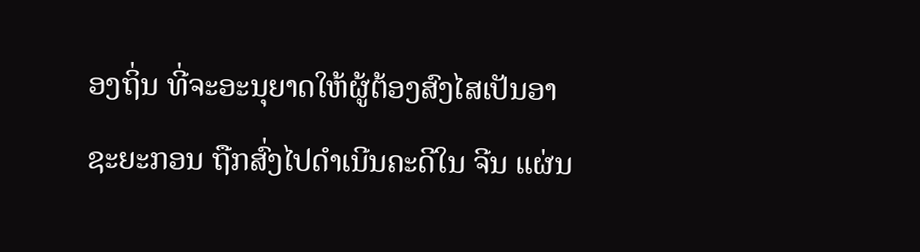ອງຖິ່ນ ທີ່ຈະອະນຸຍາດໃຫ້ຜູ້ຕ້ອງສົງໄສເປັນອາຊະຍະກອນ ຖືກສົ່ງໄປດຳເນີນຄະດີໃນ ຈີນ ແຜ່ນ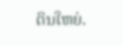ດິນໃຫຍ່.